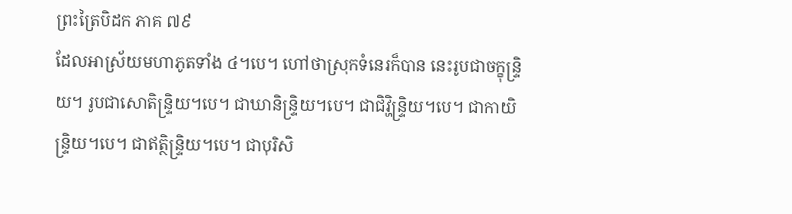ព្រះត្រៃបិដក ភាគ ៧៩
ដែលអាស្រ័យមហាភូតទាំង ៤។បេ។ ហៅថាស្រុកទំនេរក៏បាន នេះរូបជាចក្ខុន្រ្ទិយ។ រូបជាសោតិន្រ្ទិយ។បេ។ ជាឃានិន្រ្ទិយ។បេ។ ជាជិវ្ហិន្រ្ទិយ។បេ។ ជាកាយិន្រ្ទិយ។បេ។ ជាឥត្ថិន្រ្ទិយ។បេ។ ជាបុរិសិ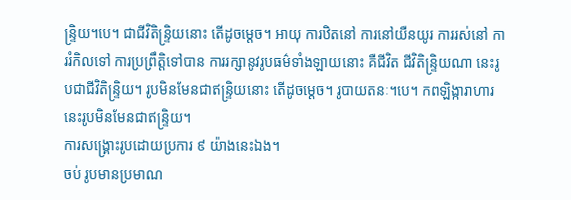ន្រ្ទិយ។បេ។ ជាជីវិតិន្រ្ទិយនោះ តើដូចម្តេច។ អាយុ ការឋិតនៅ ការនៅយឺនយូរ ការរស់នៅ ការរំកិលទៅ ការប្រព្រឹត្តិទៅបាន ការរក្សានូវរូបធម៌ទាំងឡាយនោះ គឺជីវិត ជីវិតិន្រ្ទិយណា នេះរូបជាជីវិតិន្រ្ទិយ។ រូបមិនមែនជាឥន្រ្ទិយនោះ តើដូចម្តេច។ រូបាយតនៈ។បេ។ កពឡិង្ការាហារ នេះរូបមិនមែនជាឥន្ទ្រិយ។
ការសង្គ្រោះរូបដោយប្រការ ៩ យ៉ាងនេះឯង។
ចប់ រូបមានប្រមាណ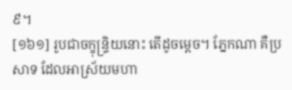៩។
[១៦១] រូបជាចក្ខុន្ទ្រិយនោះ តើដូចម្តេច។ ភ្នែកណា គឺប្រសាទ ដែលអាស្រ័យមហា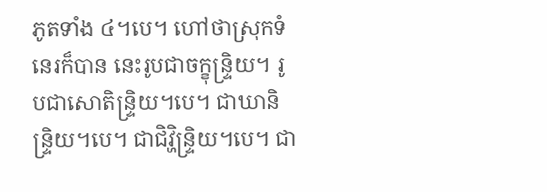ភូតទាំង ៤។បេ។ ហៅថាស្រុកទំនេរក៏បាន នេះរូបជាចក្ខុន្ទ្រិយ។ រូបជាសោតិន្ទ្រិយ។បេ។ ជាឃានិន្ទ្រិយ។បេ។ ជាជិវ្ហិន្ទ្រិយ។បេ។ ជា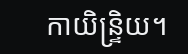កាយិន្ទ្រិយ។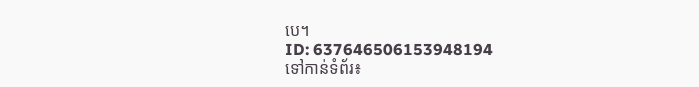បេ។
ID: 637646506153948194
ទៅកាន់ទំព័រ៖